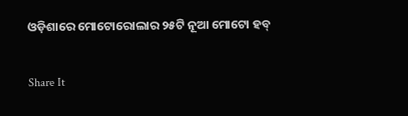ଓଡ଼ିଶାରେ ମୋଟୋରୋଲାର ୨୫ଟି ନୂଆ ମୋଟୋ ହବ୍

Share It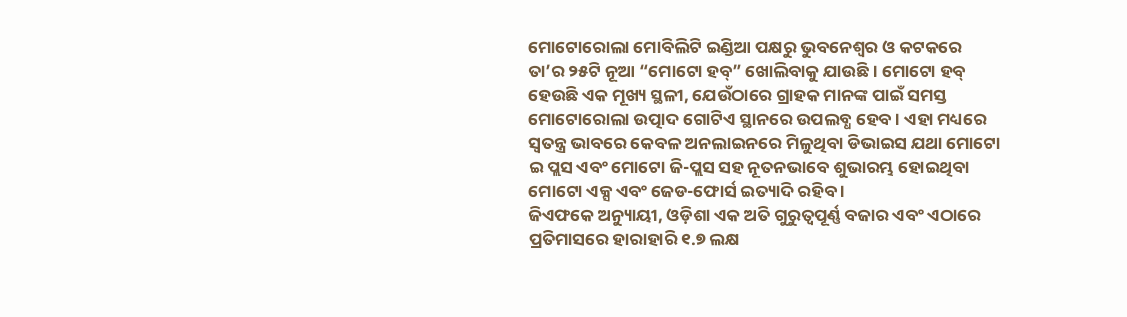ମୋଟୋରୋଲା ମୋବିଲିଟି ଇଣ୍ଡିଆ ପକ୍ଷରୁ ଭୁବନେଶ୍ୱର ଓ କଟକରେ ତା’ର ୨୫ଟି ନୂଆ “ମୋଟୋ ହବ୍” ଖୋଲିବାକୁ ଯାଉଛି । ମୋଟୋ ହବ୍ ହେଉଛି ଏକ ମୂଖ୍ୟ ସ୍ଥଳୀ, ଯେଉଁଠାରେ ଗ୍ରାହକ ମାନଙ୍କ ପାଇଁ ସମସ୍ତ ମୋଟୋରୋଲା ଉତ୍ପାଦ ଗୋଟିଏ ସ୍ଥାନରେ ଉପଲବ୍ଧ ହେବ । ଏହା ମଧ୍ୟରେ ସ୍ୱତନ୍ତ୍ର ଭାବରେ କେବଳ ଅନଲାଇନରେ ମିଳୁଥିବା ଡିଭାଇସ ଯଥା ମୋଟୋ ଇ ପ୍ଲସ ଏବଂ ମୋଟୋ ଜି-ପ୍ଲସ ସହ ନୂତନଭାବେ ଶୁଭାରମ୍ଭ ହୋଇଥିବା ମୋଟୋ ଏକ୍ସ ଏବଂ ଜେଡ-ଫୋର୍ସ ଇତ୍ୟାଦି ରହିବ ।
ଜିଏଫକେ ଅନ୍ୟୁାୟୀ, ଓଡ଼ିଶା ଏକ ଅତି ଗୁରୁତ୍ୱପୂର୍ଣ୍ଣ ବଜାର ଏବଂ ଏଠାରେ ପ୍ରତିମାସରେ ହାରାହାରି ୧.୭ ଲକ୍ଷ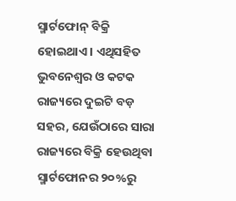ସ୍ମାର୍ଟଫୋନ୍ ବିକ୍ରି ହୋଇଥାଏ । ଏଥିସହିତ ଭୁବନେଶ୍ୱର ଓ କଟକ ରାଜ୍ୟରେ ଦୁଇଟି ବଡ଼ ସହର, ଯେଉଁଠାରେ ସାରା ରାଜ୍ୟରେ ବିକ୍ରି ହେଉଥିବା ସ୍ମାର୍ଟଫୋନର ୨୦%ରୁ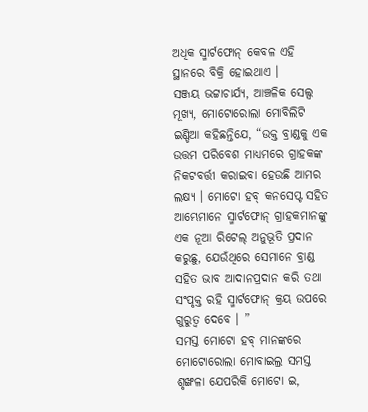ଅଧିକ ସ୍ମାର୍ଟଫୋନ୍ କେବଳ ଏହି ସ୍ଥାନରେ ବିକ୍ରି ହୋଇଥାଏ ।
ସଞ୍ଜୟ ଭଟ୍ଟାଚାର୍ଯ୍ୟ, ଆଞ୍ଚଳିକ ସେଲ୍ସ ମୂଖ୍ୟ, ମୋଟୋରୋଲା ମୋବିଲିଟି ଇଣ୍ଡିଆ କହିଛନ୍ତିଯେ, “ଉକ୍ତ ବ୍ରାଣ୍ଡକୁ ଏକ ଉତ୍ତମ ପରିବେଶ ମାଧ୍ୟମରେ ଗ୍ରାହକଙ୍କ ନିକଟବର୍ତ୍ତୀ କରାଇବା ହେଉଛି ଆମର ଲକ୍ଷ୍ୟ । ମୋଟୋ ହବ୍ କନସେପ୍ଟ ସହିତ ଆମ୍ଭେମାନେ ସ୍ମାର୍ଟଫୋନ୍ ଗ୍ରାହକମାନଙ୍କୁ ଏକ ନୂଆ ରିଟେଲ୍ ଅନୁଭୂତି ପ୍ରଦାନ କରୁଛୁ, ଯେଉଁଥିରେ ସେମାନେ ବ୍ରାଣ୍ଡ ସହିତ ଭାବ ଆଦାନପ୍ରଦାନ କରି ତଥା ସଂପୃକ୍ତ ରହି ସ୍ମାର୍ଟଫୋନ୍ କ୍ରୟ ଉପରେ ଗୁରୁତ୍ୱ ଦେବେ । ”
ସମସ୍ତ ମୋଟୋ ହବ୍ ମାନଙ୍କରେ ମୋଟୋରୋଲା ମୋବାଇଲ୍ର ସମସ୍ତ ଶୃଙ୍ଖଳା ଯେପରିକି ମୋଟୋ ଇ,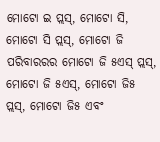ମୋଟୋ ଇ ପ୍ଲସ୍, ମୋଟୋ ସି, ମୋଟୋ ସି ପ୍ଲସ୍, ମୋଟୋ ଜି ପରିବାରରର ମୋଟୋ ଜି ୫ଏସ୍ ପ୍ଲସ୍, ମୋଟୋ ଜି ୫ଏସ୍, ମୋଟୋ ଜି୫ ପ୍ଲସ୍, ମୋଟୋ ଜି୫ ଏବଂ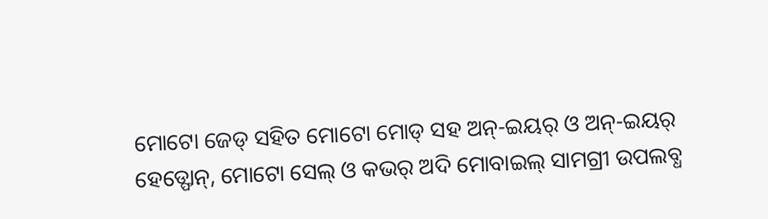ମୋଟୋ ଜେଡ୍ ସହିତ ମୋଟୋ ମୋଡ୍ ସହ ଅନ୍-ଇୟର୍ ଓ ଅନ୍-ଇୟର୍ ହେଡ୍ଫୋନ୍, ମୋଟୋ ସେଲ୍ ଓ କଭର୍ ଅଦି ମୋବାଇଲ୍ ସାମଗ୍ରୀ ଉପଲବ୍ଧ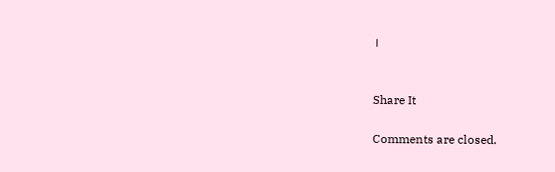।


Share It

Comments are closed.